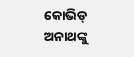କୋଭିଡ୍ ଅନାଥଙ୍କୁ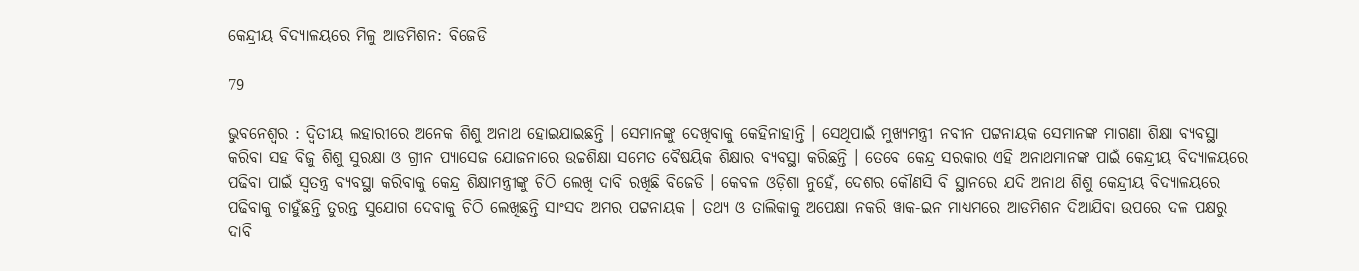କେନ୍ଦ୍ରୀୟ ବିଦ୍ୟାଳୟରେ ମିଳୁ ଆଡମିଶନ: ବିଜେଡି

79

ଭୁବନେଶ୍ୱର : ଦ୍ୱିତୀୟ ଲହାରୀରେ ଅନେକ ଶିଶୁ ଅନାଥ ହୋଇଯାଇଛନ୍ତି । ସେମାନଙ୍କୁ ଦେଖିବାକୁ କେହିନାହାନ୍ତି । ସେଥିପାଇଁ ମୁଖ୍ୟମନ୍ତ୍ରୀ ନବୀନ ପଟ୍ଟନାୟକ ସେମାନଙ୍କ ମାଗଣା ଶିକ୍ଷା ବ୍ୟବସ୍ଥା କରିବା ସହ ବିଜୁ ଶିଶୁ ସୁରକ୍ଷା ଓ ଗ୍ରୀନ ପ୍ୟାସେଜ ଯୋଜନାରେ ଉଚ୍ଚଶିକ୍ଷା ସମେତ ବୈଷୟିକ ଶିକ୍ଷାର ବ୍ୟବସ୍ଥା କରିଛନ୍ତି । ତେବେ କେନ୍ଦ୍ର ସରକାର ଏହି ଅନାଥମାନଙ୍କ ପାଇଁ କେନ୍ଦ୍ରୀୟ ବିଦ୍ୟାଳୟରେ ପଢିବା ପାଇଁ ସ୍ୱତନ୍ତ୍ର ବ୍ୟବସ୍ଥା କରିବାକୁ କେନ୍ଦ୍ର ଶିକ୍ଷାମନ୍ତ୍ରୀଙ୍କୁ ଚିଠି ଲେଖି ଦାବି ରଖିଛି ବିଜେଡି । କେବଳ ଓଡ଼ିଶା ନୁହେଁ, ଦେଶର କୌଣସି ବି ସ୍ଥାନରେ ଯଦି ଅନାଥ ଶିଶୁ କେନ୍ଦ୍ରୀୟ ବିଦ୍ୟାଳୟରେ ପଢିବାକୁ ଚାହୁଁଛନ୍ତି ତୁରନ୍ତ ସୁଯୋଗ ଦେବାକୁ ଚିଠି ଲେଖିଛନ୍ତି ସାଂସଦ ଅମର ପଟ୍ଟନାୟକ । ତଥ୍ୟ ଓ ତାଲିକାକୁ ଅପେକ୍ଷା ନକରି ୱାକ-ଇନ ମାଧ୍ୟମରେ ଆଡମିଶନ ଦିଆଯିବା ଉପରେ ଦଳ ପକ୍ଷରୁ ଦାବି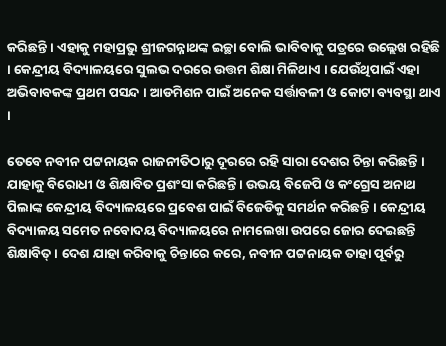କରିଛନ୍ତି । ଏହାକୁ ମହାପ୍ରଭୁ ଶ୍ରୀଜଗନ୍ନାଥଙ୍କ ଇଚ୍ଛା ବୋଲି ଭାବିବାକୁ ପତ୍ରରେ ଉଲ୍ଲେଖ ରହିଛି । କେନ୍ଦ୍ରୀୟ ବିଦ୍ୟାଳୟରେ ସୁଲଭ ଦରରେ ଉତ୍ତମ ଶିକ୍ଷା ମିଳିଥାଏ । ଯେଉଁଥିପାଇଁ ଏହା ଅଭିବାବକଙ୍କ ପ୍ରଥମ ପସନ୍ଦ । ଆଡମିଶନ ପାଇଁ ଅନେକ ସର୍ତ୍ତାବଳୀ ଓ କୋଟା ବ୍ୟବସ୍ଥା ଥାଏ ।

ତେବେ ନବୀନ ପଟ୍ଟନାୟକ ରାଜନୀତିଠାରୁ ଦୂରରେ ରହି ସାରା ଦେଶର ଚିନ୍ତା କରିଛନ୍ତି । ଯାହାକୁ ବିରୋଧୀ ଓ ଶିକ୍ଷାବିତ ପ୍ରଶଂସା କରିଛନ୍ତି । ଉଭୟ ବିଜେପି ଓ କଂଗ୍ରେସ ଅନାଥ ପିଲାଙ୍କ କେନ୍ଦ୍ରୀୟ ବିଦ୍ୟାଳୟରେ ପ୍ରବେଶ ପାଇଁ ବିଜେଡିକୁ ସମର୍ଥନ କରିଛନ୍ତି । କେନ୍ଦ୍ରୀୟ ବିଦ୍ୟାଳୟ ସମେତ ନବୋଦୟ ବିଦ୍ୟାଳୟରେ ନାମଲେଖା ଉପରେ ଜୋର ଦେଇଛନ୍ତି ଶିକ୍ଷାବିତ୍ । ଦେଶ ଯାହା କରିବାକୁ ଚିନ୍ତାରେ କରେ, ନବୀନ ପଟ୍ଟନାୟକ ତାହା ପୂର୍ବରୁ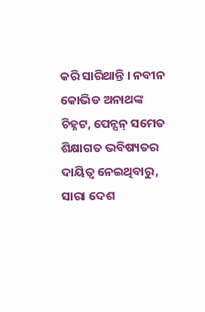କରି ସାରିଥାନ୍ତି । ନବୀନ କୋଭିଡ ଅନାଥଙ୍କ ଚିହ୍ନଟ, ପେନ୍ସନ୍ ସମେତ ଶିକ୍ଷାଗତ ଭବିଷ୍ୟତର ଦାୟିତ୍ୱ ନେଇଥିବାରୁ, ସାରା ଦେଶ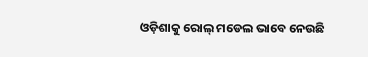ଓଡ଼ିଶାକୁ ରୋଲ୍ ମଡେଲ ଭାବେ ନେଉଛି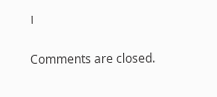।

Comments are closed.